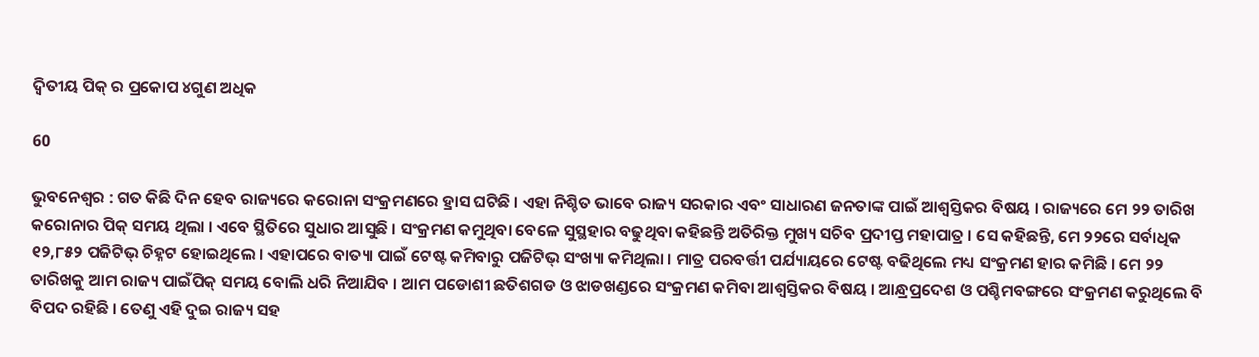ଦ୍ୱିତୀୟ ପିକ୍ ର ପ୍ରକୋପ ୪ଗୁଣ ଅଧିକ

60

ଭୁବନେଶ୍ୱର : ଗତ କିଛି ଦିନ ହେବ ରାଜ୍ୟରେ କରୋନା ସଂକ୍ରମଣରେ ହ୍ରାସ ଘଟିଛି । ଏହା ନିଶ୍ଚିତ ଭାବେ ରାଜ୍ୟ ସରକାର ଏବଂ ସାଧାରଣ ଜନତାଙ୍କ ପାଇଁ ଆଶ୍ୱସ୍ତିକର ବିଷୟ । ରାଜ୍ୟରେ ମେ ୨୨ ତାରିଖ କରୋନାର ପିକ୍ ସମୟ ଥିଲା । ଏବେ ସ୍ଥିତିରେ ସୁଧାର ଆସୁଛି । ସଂକ୍ରମଣ କମୁଥିବା ବେଳେ ସୁସ୍ଥହାର ବଢୁଥିବା କହିଛନ୍ତି ଅତିରିକ୍ତ ମୁଖ୍ୟ ସଚିବ ପ୍ରଦୀପ୍ତ ମହାପାତ୍ର । ସେ କହିଛନ୍ତି, ମେ ୨୨ରେ ସର୍ବାଧିକ ୧୨,୮୫୨ ପଜିଟିଭ୍ ଚିହ୍ନଟ ହୋଇଥିଲେ । ଏହାପରେ ବାତ୍ୟା ପାଇଁ ଟେଷ୍ଟ କମିବାରୁ ପଜିଟିଭ୍ ସଂଖ୍ୟା କମିଥିଲା । ମାତ୍ର ପରବର୍ତ୍ତୀ ପର୍ଯ୍ୟାୟରେ ଟେଷ୍ଟ ବଢିଥିଲେ ମଧ୍ୟ ସଂକ୍ରମଣ ହାର କମିଛି । ମେ ୨୨ ତାରିଖକୁ ଆମ ରାଜ୍ୟ ପାଇଁପିକ୍ ସମୟ ବୋଲି ଧରି ନିଆଯିବ । ଆମ ପଡୋଶୀ ଛତିଶଗଡ ଓ ଝାଡଖଣ୍ଡରେ ସଂକ୍ରମଣ କମିବା ଆଶ୍ୱସ୍ତିକର ବିଷୟ । ଆନ୍ଧ୍ରପ୍ରଦେଶ ଓ ପଶ୍ଚିମବଙ୍ଗରେ ସଂକ୍ରମଣ କରୁଥିଲେ ବି ବିପଦ ରହିଛି । ତେଣୁ ଏହି ଦୁଇ ରାଜ୍ୟ ସହ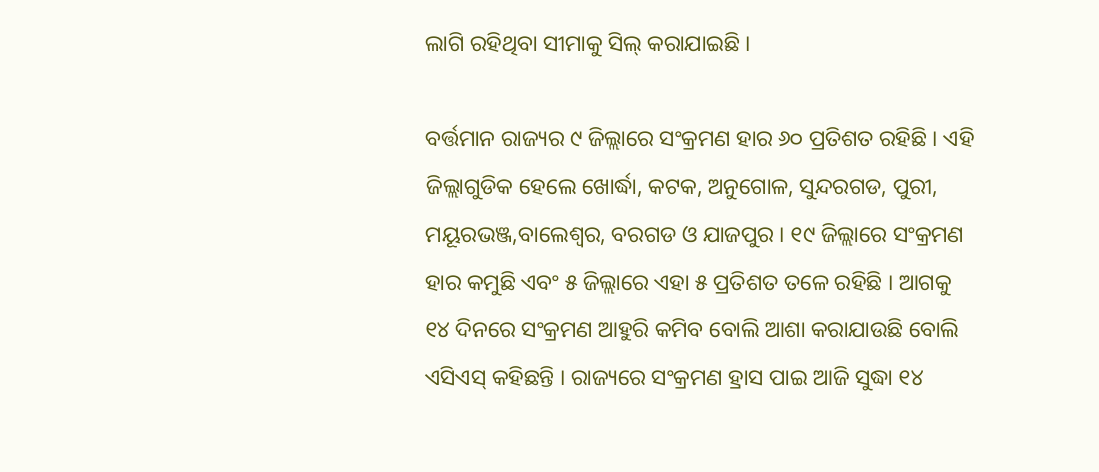ଲାଗି ରହିଥିବା ସୀମାକୁ ସିଲ୍ କରାଯାଇଛି ।

ବର୍ତ୍ତମାନ ରାଜ୍ୟର ୯ ଜିଲ୍ଲାରେ ସଂକ୍ରମଣ ହାର ୬୦ ପ୍ରତିଶତ ରହିଛି । ଏହି ଜିଲ୍ଲାଗୁଡିକ ହେଲେ ଖୋର୍ଦ୍ଧା, କଟକ, ଅନୁଗୋଳ, ସୁନ୍ଦରଗଡ, ପୁରୀ, ମୟୂରଭଞ୍ଜ,ବାଲେଶ୍ୱର, ବରଗଡ ଓ ଯାଜପୁର । ୧୯ ଜିଲ୍ଲାରେ ସଂକ୍ରମଣ ହାର କମୁଛି ଏବଂ ୫ ଜିଲ୍ଲାରେ ଏହା ୫ ପ୍ରତିଶତ ତଳେ ରହିଛି । ଆଗକୁ ୧୪ ଦିନରେ ସଂକ୍ରମଣ ଆହୁରି କମିବ ବୋଲି ଆଶା କରାଯାଉଛି ବୋଲି ଏସିଏସ୍ କହିଛନ୍ତି । ରାଜ୍ୟରେ ସଂକ୍ରମଣ ହ୍ରାସ ପାଇ ଆଜି ସୁଦ୍ଧା ୧୪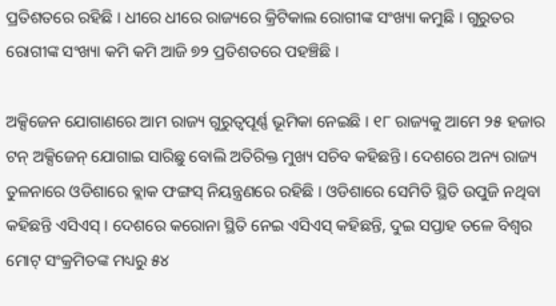ପ୍ରତିଶତରେ ରହିଛି । ଧୀରେ ଧୀରେ ରାଜ୍ୟରେ କ୍ରିଟିକାଲ ରୋଗୀଙ୍କ ସଂଖ୍ୟା କମୁଛି । ଗୁରୁତର ରୋଗୀଙ୍କ ସଂଖ୍ୟା କମି କମି ଆଜି ୭୨ ପ୍ରତିଶତରେ ପହଞ୍ଚିଛି ।

ଅକ୍ସିଜେନ ଯୋଗାଣରେ ଆମ ରାଜ୍ୟ ଗୁରୁତ୍ୱପୂର୍ଣ୍ଣ ଭୂମିକା ନେଇଛି । ୧୮ ରାଜ୍ୟକୁ ଆମେ ୨୫ ହଜାର ଟନ୍ ଅକ୍ସିଜେନ୍ ଯୋଗାଇ ସାରିଛୁ ବୋଲି ଅତିରିକ୍ତ ମୁଖ୍ୟ ସଚିବ କହିଛନ୍ତି । ଦେଶରେ ଅନ୍ୟ ରାଜ୍ୟ ତୁଳନାରେ ଓଡିଶାରେ ବ୍ଲାକ ଫଙ୍ଗସ୍ ନିୟନ୍ତ୍ରଣରେ ରହିଛି । ଓଡିଶାରେ ସେମିତି ସ୍ଥିତି ଉପୁଜି ନଥିବା କହିଛନ୍ତି ଏସିଏସ୍ । ଦେଶରେ କରୋନା ସ୍ଥିତି ନେଇ ଏସିଏସ୍ କହିଛନ୍ତି, ଦୁଇ ସପ୍ତାହ ତଳେ ବିଶ୍ୱର ମୋଟ୍ ସଂକ୍ରମିତଙ୍କ ମଧ୍ୟରୁ ୫୪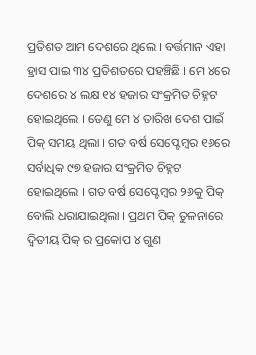ପ୍ରତିଶତ ଆମ ଦେଶରେ ଥିଲେ । ବର୍ତ୍ତମାନ ଏହା ହ୍ରାସ ପାଇ ୩୪ ପ୍ରତିଶତରେ ପହଞ୍ଚିଛି । ମେ ୪ରେ ଦେଶରେ ୪ ଲକ୍ଷ ୧୪ ହଜାର ସଂକ୍ରମିତ ଚିହ୍ନଟ ହୋଇଥିଲେ । ତେଣୁ ମେ ୪ ତାରିଖ ଦେଶ ପାଇଁ ପିକ୍ ସମୟ ଥିଲା । ଗତ ବର୍ଷ ସେପ୍ଟେମ୍ବର ୧୬ରେ ସର୍ବାଧିକ ୯୭ ହଜାର ସଂକ୍ରମିତ ଚିହ୍ନଟ ହୋଇଥିଲେ । ଗତ ବର୍ଷ ସେପ୍ଟେମ୍ବର ୨୬କୁ ପିକ୍ ବୋଲି ଧରାଯାଇଥିଲା । ପ୍ରଥମ ପିକ୍ ତୁଳନାରେ ଦ୍ୱିତୀୟ ପିକ୍ ର ପ୍ରକୋପ ୪ ଗୁଣ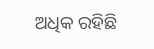ଅଧିକ ରହିଛି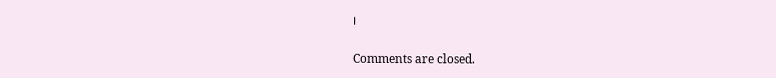।

Comments are closed.